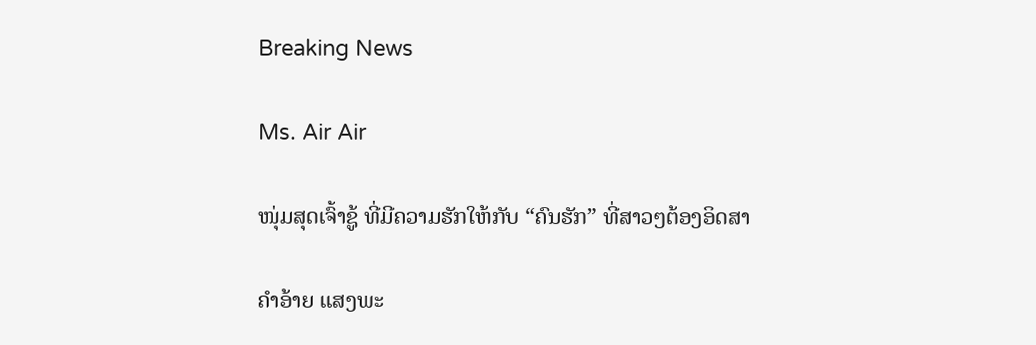Breaking News

Ms. Air Air

ໜຸ່ມສຸດເຈົ້າຊູ້ ທີ່ມີຄວາມຮັກໃຫ້ກັບ “ຄົນຮັກ” ທີ່ສາວໆຕ້ອງອິດສາ

ຄຳອ້າຍ ແສງພະ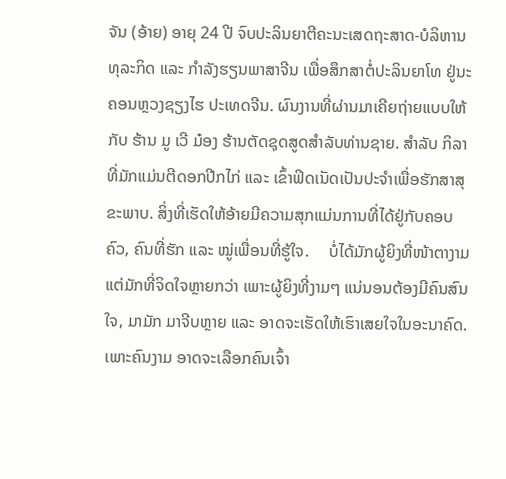ຈັນ (ອ້າຍ) ອາຍຸ 24 ປີ ຈົບປະລິນຍາຕີຄະນະເສດຖະສາດ-ບໍລິຫານທຸລະກິດ ແລະ ກຳລັງຮຽນພາສາຈີນ ເພື່ອສຶກສາຕໍ່ປະລິນຍາໂທ ຢູ່ນະຄອນຫຼວງຊຽງໄຮ ປະເທດຈີນ. ຜົນງານທີ່ຜ່ານມາເຄີຍຖ່າຍແບບໃຫ້ກັບ ຮ້ານ ມູ ເວີ ມ໋ອງ ຮ້ານຕັດຊຸດສູດສຳລັບທ່ານຊາຍ. ສຳລັບ ກິລາທີ່ມັກແມ່ນຕີດອກປີກໄກ່ ແລະ ເຂົ້າຟິດເນັດເປັນປະຈຳເພື່ອຮັກສາສຸຂະພາບ. ສິ່ງທີ່ເຮັດໃຫ້ອ້າຍມີຄວາມສຸກແມ່ນການທີ່ໄດ້ຢູ່ກັບຄອບຄົວ, ຄົນທີ່ຮັກ ແລະ ໝູ່ເພື່ອນທີ່ຮູ້ໃຈ.     ບໍ່ໄດ້ມັກຜູ້ຍິງທີ່ໜ້າຕາງາມ ແຕ່ມັກທີ່ຈິດໃຈຫຼາຍກວ່າ ເພາະຜູ້ຍິງທີ່ງາມໆ ແນ່ນອນຕ້ອງມີຄົນສົນໃຈ, ມາມັກ ມາຈີບຫຼາຍ ແລະ ອາດຈະເຮັດໃຫ້ເຮົາເສຍໃຈໃນອະນາຄົດ. ເພາະຄົນງາມ ອາດຈະເລືອກຄົນເຈົ້າ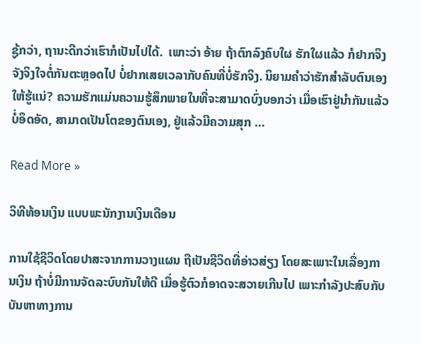ຊູ້ກວ່າ, ຖານະດີກວ່າເຮົາກໍເປັນໄປໄດ້.  ເພາະວ່າ ອ້າຍ ຖ້າຕົກລົງຄົບໃຜ ຮັກໃຜແລ້ວ ກໍຢາກຈິງຈັງຈິງໃຈຕໍ່ກັນຕະຫຼອດໄປ ບໍ່ຢາກເສຍເວລາກັບຄົນທີ່ບໍ່ຮັກຈິງ. ນິຍາມຄຳວ່າຮັກສຳລັບຕົນເອງໃຫ້ຮູ້ແນ່? ຄວາມຮັກແມ່ນຄວາມຮູ້ສຶກພາຍໃນທີ່ຈະສາມາດບົ່ງບອກວ່າ ເມື່ອເຮົາຢູ່ນຳກັນແລ້ວບໍ່ອຶດອັດ, ສາມາດເປັນໂຕຂອງຕົນເອງ, ຢູ່ແລ້ວມີຄວາມສຸກ …

Read More »

ວິທີທ້ອນເງິນ ແບບພະນັກງານເງິນເດືອນ

ການໃຊ້ຊີວິດໂດຍປາສະຈາກການວາງແຜນ ຖືເປັນຊີວິດທີ່ອ່າວສ່ຽງ ໂດຍສະເພາະໃນເລື່ອງການເງິນ ຖ້າບໍ່ມີການຈັດລະບົບກັນໃຫ້ດີ ເມື່ອຮູ້ຕົວກໍອາດຈະສວາຍເກີນໄປ ເພາະກຳລັງປະສົບກັບບັນຫາທາງການ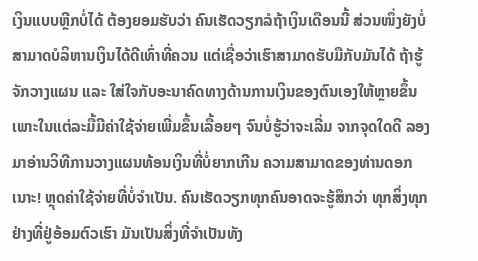ເງິນແບບຫຼີກບໍ່ໄດ້ ຕ້ອງຍອມຮັບວ່າ ຄົນເຮັດວຽກລໍຖ້າເງິນເດືອນນີ້ ສ່ວນໜຶ່ງຍັງບໍ່ສາມາດບໍລິຫານເງິນໄດ້ດີເທົ່າທີ່ຄວນ ແຕ່ເຊື່ອວ່າເຮົາສາມາດຮັບມືກັບມັນໄດ້ ຖ້າຮູ້ຈັກວາງແຜນ ແລະ ໃສ່ໃຈກັບອະນາຄົດທາງດ້ານການເງິນຂອງຕົນເອງໃຫ້ຫຼາຍຂຶ້ນ ເພາະໃນແຕ່ລະມື້ມີຄ່າໃຊ້ຈ່າຍເພີ່ມຂຶ້ນເລື້ອຍໆ ຈົນບໍ່ຮູ້ວ່າຈະເລີ່ມ ຈາກຈຸດໃດດີ ລອງມາອ່ານວິທີການວາງແຜນທ້ອນເງິນທີ່ບໍ່ຍາກເກີນ ຄວາມສາມາດຂອງທ່ານດອກເນາະ! ຫຼຸດຄ່າໃຊ້ຈ່າຍທີ່ບໍ່ຈຳເປັນ. ຄົນເຮັດວຽກທຸກຄົນອາດຈະຮູ້ສຶກວ່າ ທຸກສິ່ງທຸກຢ່າງທີ່ຢູ່ອ້ອມຕົວເຮົາ ມັນເປັນສິ່ງທີ່ຈຳເປັນທັງ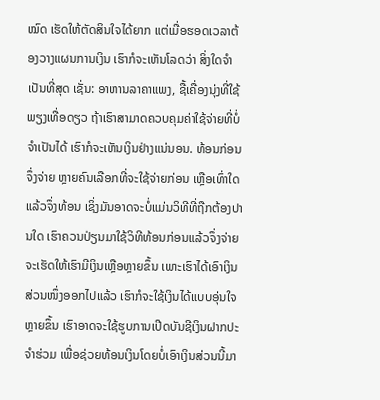ໝົດ ເຮັດໃຫ້ຕັດສິນໃຈໄດ້ຍາກ ແຕ່ເມື່ອຮອດເວລາຕ້ອງວາງແຜນການເງິນ ເຮົາກໍຈະເຫັນໂລດວ່າ ສິ່ງໃດຈຳເປັນທີ່ສຸດ ເຊັ່ນ: ອາຫານລາຄາແພງ, ຊື້ເຄື່ອງນຸ່ງທີ່ໃຊ້ພຽງເທື່ອດຽວ ຖ້າເຮົາສາມາດຄວບຄຸມຄ່າໃຊ້ຈ່າຍທີ່ບໍ່ຈຳເປັນໄດ້ ເຮົາກໍຈະເຫັນເງິນຢ່າງແນ່ນອນ. ທ້ອນກ່ອນ ຈຶ່ງຈ່າຍ ຫຼາຍຄົນເລືອກທີ່ຈະໃຊ້ຈ່າຍກ່ອນ ເຫຼືອເທົ່າໃດແລ້ວຈຶ່ງທ້ອນ ເຊິ່ງມັນອາດຈະບໍ່ແມ່ນວິທີທີ່ຖືກຕ້ອງປານໃດ ເຮົາຄວນປ່ຽນມາໃຊ້ວິທີທ້ອນກ່ອນແລ້ວຈຶ່ງຈ່າຍ ຈະເຮັດໃຫ້ເຮົາມີເງິນເຫຼືອຫຼາຍຂຶ້ນ ເພາະເຮົາໄດ້ເອົາເງິນສ່ວນໜຶ່ງອອກໄປແລ້ວ ເຮົາກໍຈະໃຊ້ເງິນໄດ້ແບບອຸ່ນໃຈຫຼາຍຂຶ້ນ ເຮົາອາດຈະໃຊ້ຮູບການເປີດບັນຊີເງິນຝາກປະຈຳຮ່ວມ ເພື່ອຊ່ວຍທ້ອນເງິນໂດຍບໍ່ເອົາເງິນສ່ວນນີ້ມາ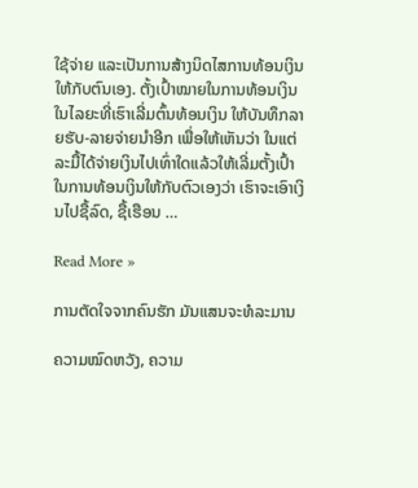ໃຊ້ຈ່າຍ ແລະເປັນການສ້າງນິດໄສການທ້ອນເງິນໃຫ້ກັບຕົນເອງ. ຕັ້ງເປົ້າໝາຍໃນການທ້ອນເງິນ ໃນໄລຍະທີ່ເຮົາເລີ່ມຕົ້ນທ້ອນເງິນ ໃຫ້ບັນທຶກລາຍຮັບ-ລາຍຈ່າຍນຳອີກ ເພື່ອໃຫ້ເຫັນວ່າ ໃນແຕ່ລະມື້ໄດ້ຈ່າຍເງິນໄປເທົ່າໃດແລ້ວໃຫ້ເລີ່ມຕັ້ງເປົ້າໃນການທ້ອນເງິນໃຫ້ກັບຕົວເອງວ່າ ເຮົາຈະເອົາເງິນໄປຊື້ລົດ, ຊື້ເຮືອນ …

Read More »

ການຕັດໃຈຈາກຄົນຮັກ ມັນແສນຈະທໍລະມານ

ຄວາມໝົດຫວັງ, ຄວາມ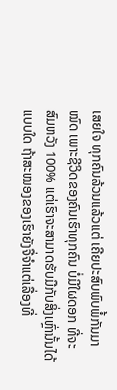ເສຍໃຈ ທຸກຄົນລ້ວນແລ້ວແຕ່ ເຄີຍປະສົບພົບພໍ້ກັນມາໝົດ ເພາະຊີວິດຂອງຄົນເຮົາທຸກຄົນ ບໍ່ມີໃຜດອກ ທີ່ຈະສົມຫວັງ 100% ແຕ່ເຮົາຈະສາມາດຮັບມືກັບສິ່ງເຫຼົ່ານັ້ນໄດ້ແບບໃດ ຖ້າສະໝອງຂອງເຮົາຍັງຈື່ຈໍາແຕ່ເລື່ອງທີ່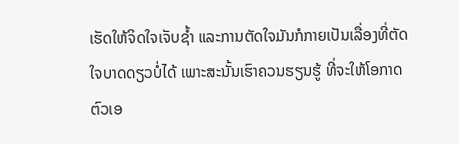ເຮັດໃຫ້ຈິດໃຈເຈັບຊໍ້າ ແລະການຕັດໃຈມັນກໍກາຍເປັນເລື່ອງທີ່ຕັດໃຈບາດດຽວບໍ່ໄດ້ ເພາະສະນັ້ນເຮົາຄວນຮຽນຮູ້ ທີ່ຈະໃຫ້ໂອກາດຕົວເອ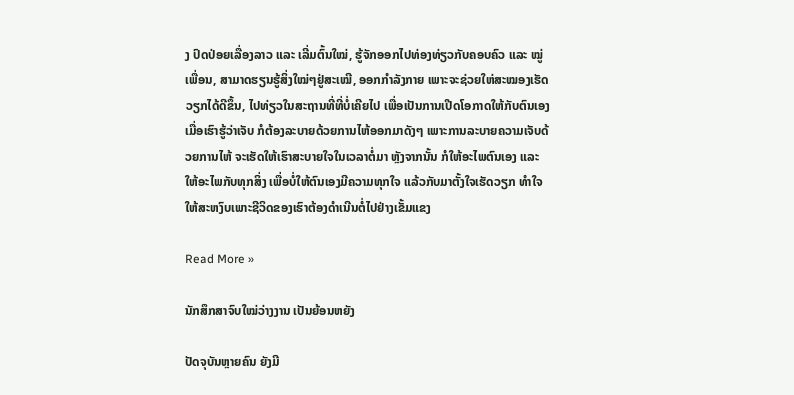ງ ປົດປ່ອຍເລື່ອງລາວ ແລະ ເລີ່ມຕົ້ນໃໝ່, ຮູ້ຈັກອອກໄປທ່ອງທ່ຽວກັບຄອບຄົວ ແລະ ໝູ່ເພື່ອນ, ສາມາດຮຽນຮູ້ສິ່ງໃໝ່ໆຢູ່ສະເໝີ, ອອກກໍາລັງກາຍ ເພາະຈະຊ່ວຍໃຫ່ສະໝອງເຮັດວຽກໄດ້ດີຂຶ້ນ, ໄປທ່ຽວໃນສະຖານທີ່ທີ່ບໍ່ເຄີຍໄປ ເພື່ອເປັນການເປີດໂອກາດໃຫ້ກັບຕົນເອງ ເມື່ອເຮົາຮູ້ວ່າເຈັບ ກໍຕ້ອງລະບາຍດ້ວຍການໄຫ້ອອກມາດັງໆ ເພາະການລະບາຍຄວາມເຈັບດ້ວຍການໄຫ້ ຈະເຮັດໃຫ້ເຮົາສະບາຍໃຈໃນເວລາຕໍ່ມາ ຫຼັງຈາກນັ້ນ ກໍໃຫ້ອະໄພຕົນເອງ ແລະ ໃຫ້ອະໄພກັບທຸກສິ່ງ ເພື່ອບໍ່ໃຫ້ຕົນເອງມີຄວາມທຸກໃຈ ແລ້ວກັບມາຕັ້ງໃຈເຮັດວຽກ ທຳໃຈໃຫ້ສະຫງົບເພາະຊີວິດຂອງເຮົາຕ້ອງດໍາເນີນຕໍ່ໄປຢ່າງເຂັ້ມແຂງ

Read More »

ນັກສຶກສາຈົບໃໝ່ວ່າງງານ ເປັນຍ້ອນຫຍັງ

ປັດຈຸບັນຫຼາຍຄົນ ຍັງມີ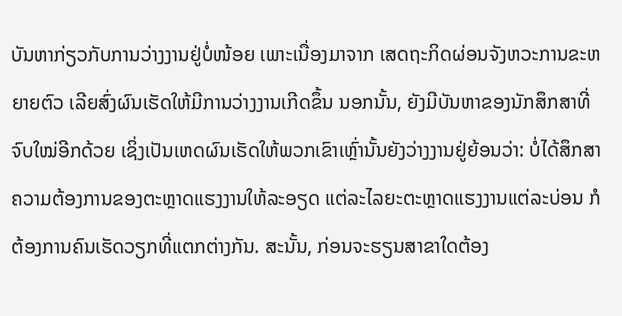ບັນຫາກ່ຽວກັບການວ່າງງານຢູ່ບໍ່ໜ້ອຍ ເພາະເນື່ອງມາຈາກ ເສດຖະກິດຜ່ອນຈັງຫວະການຂະຫຍາຍຕົວ ເລີຍສົ່ງຜົນເຮັດໃຫ້ມີການວ່າງງານເກີດຂຶ້ນ ນອກນັ້ນ, ຍັງມີບັນຫາຂອງນັກສຶກສາທີ່ຈົບໃໝ່ອີກດ້ວຍ ເຊິ່ງເປັນເຫດຜົນເຮັດໃຫ້ພວກເຂົາເຫຼົ່ານັ້ນຍັງວ່າງງານຢູ່ຍ້ອນວ່າ: ບໍ່ໄດ້ສຶກສາຄວາມຕ້ອງການຂອງຕະຫຼາດແຮງງານໃຫ້ລະອຽດ ແຕ່ລະໄລຍະຕະຫຼາດແຮງງານແຕ່ລະບ່ອນ ກໍຕ້ອງການຄົນເຮັດວຽກທີ່ແຕກຕ່າງກັນ. ສະນັ້ນ, ກ່ອນຈະຮຽນສາຂາໃດຕ້ອງ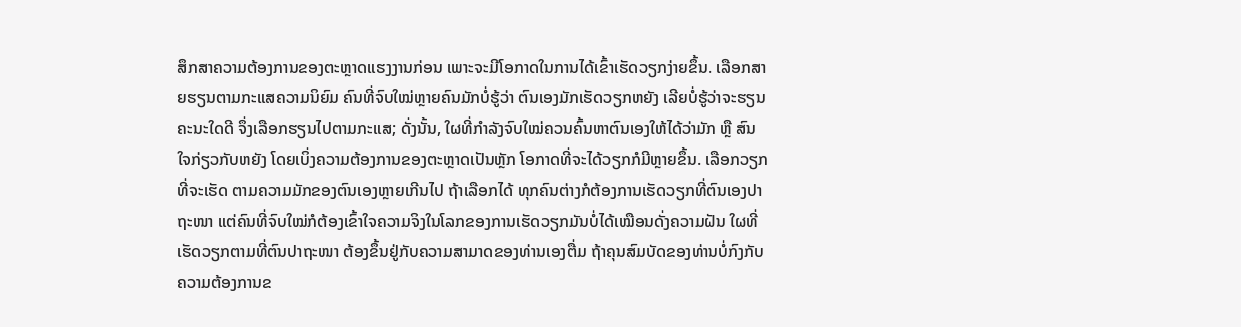ສຶກສາຄວາມຕ້ອງການຂອງຕະຫຼາດແຮງງານກ່ອນ ເພາະຈະມີໂອກາດໃນການໄດ້ເຂົ້າເຮັດວຽກງ່າຍຂຶ້ນ. ເລືອກສາຍຮຽນຕາມກະແສຄວາມນິຍົມ ຄົນທີ່ຈົບໃໝ່ຫຼາຍຄົນມັກບໍ່ຮູ້ວ່າ ຕົນເອງມັກເຮັດວຽກຫຍັງ ເລີຍບໍ່ຮູ້ວ່າຈະຮຽນຄະນະໃດດີ ຈຶ່ງເລືອກຮຽນໄປຕາມກະແສ; ດັ່ງນັ້ນ, ໃຜທີ່ກຳລັງຈົບໃໝ່ຄວນຄົ້ນຫາຕົນເອງໃຫ້ໄດ້ວ່າມັກ ຫຼື ສົນໃຈກ່ຽວກັບຫຍັງ ໂດຍເບິ່ງຄວາມຕ້ອງການຂອງຕະຫຼາດເປັນຫຼັກ ໂອກາດທີ່ຈະໄດ້ວຽກກໍມີຫຼາຍຂຶ້ນ. ເລືອກວຽກທີ່ຈະເຮັດ ຕາມຄວາມມັກຂອງຕົນເອງຫຼາຍເກີນໄປ ຖ້າເລືອກໄດ້ ທຸກຄົນຕ່າງກໍຕ້ອງການເຮັດວຽກທີ່ຕົນເອງປາຖະໜາ ແຕ່ຄົນທີ່ຈົບໃໝ່ກໍຕ້ອງເຂົ້າໃຈຄວາມຈິງໃນໂລກຂອງການເຮັດວຽກມັນບໍ່ໄດ້ເໝືອນດັ່ງຄວາມຝັນ ໃຜທີ່ເຮັດວຽກຕາມທີ່ຕົນປາຖະໜາ ຕ້ອງຂຶ້ນຢູ່ກັບຄວາມສາມາດຂອງທ່ານເອງຕື່ມ ຖ້າຄຸນສົມບັດຂອງທ່ານບໍ່ກົງກັບຄວາມຕ້ອງການຂ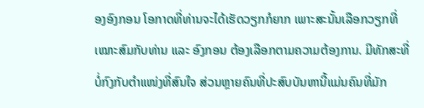ອງອົງກອນ ໂອກາດທີ່ທ່ານຈະໄດ້ເຮັດວຽກກໍຍາກ ເພາະສະນັ້ນເລືອກວຽກທີ່ເໝາະສົມກັບທ່ານ ແລະ ອົງກອນ ຕ້ອງເລືອກຕາມຄວາມຕ້ອງການ. ມີທັກສະທີ່ບໍ່ກົງກັບຕຳແໜ່ງທີ່ສົນໃຈ ສ່ວນຫຼາຍຄົນທີ່ປະສົບບັນຫານີ້ແມ່ນຄົນທີ່ມັກ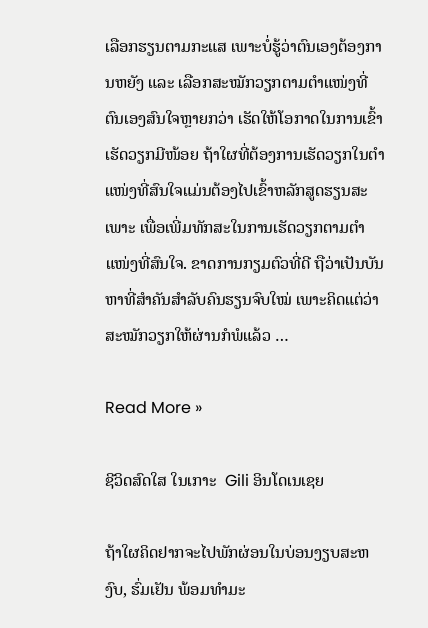ເລືອກຮຽນຕາມກະແສ ເພາະບໍ່ຮູ້ວ່າຕົນເອງຕ້ອງການຫຍັງ ແລະ ເລືອກສະໝັກວຽກຕາມຕໍາແໜ່ງທີ່ຕົນເອງສົນໃຈຫຼາຍກວ່າ ເຮັດໃຫ້ໂອກາດໃນການເຂົ້າເຮັດວຽກມີໜ້ອຍ ຖ້າໃຜທີ່ຕ້ອງການເຮັດວຽກໃນຕໍາແໜ່ງທີ່ສົນໃຈແມ່ນຕ້ອງໄປເຂົ້າຫລັກສູດຮຽນສະເພາະ ເພື່ອເພີ່ມທັກສະໃນການເຮັດວຽກຕາມຕໍາແໜ່ງທີ່ສົນໃຈ. ຂາດການກຽມຕົວທີ່ດີ ຖືວ່າເປັນບັນຫາທີ່ສຳຄັນສຳລັບຄົນຮຽນຈົບໃໝ່ ເພາະຄິດແຕ່ວ່າ ສະໝັກວຽກໃຫ້ຜ່ານກໍພໍແລ້ວ …

Read More »

ຊີວິດສົດໃສ ໃນເກາະ  Gili ອິນໂດເນເຊຍ

ຖ້າໃຜຄິດຢາກຈະໄປພັກຜ່ອນໃນບ່ອນງຽບສະຫງົບ, ຮົ່ມເຢັນ ພ້ອມທຳມະ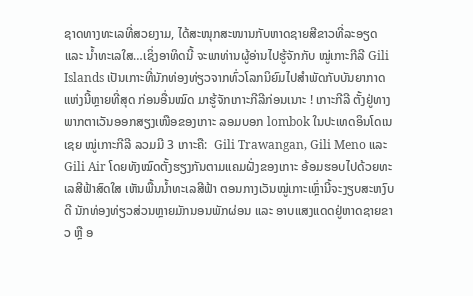ຊາດທາງທະເລທີ່ສວຍງາມ, ໄດ້ສະໜຸກສະໜານກັບຫາດຊາຍສີຂາວທີ່ລະອຽດ ແລະ ນໍ້າທະເລໃສ…ເຊິ່ງອາທິດນີ້ ຈະພາທ່ານຜູ້ອ່ານໄປຮູ້ຈັກກັບ ໝູ່ເກາະກີລີ Gili Islands ເປັນເກາະທີ່ນັກທ່ອງທ່ຽວຈາກທົ່ວໂລກນິຍົມໄປສຳພັດກັບບັນຍາກາດແຫ່ງນີ້ຫຼາຍທີ່ສຸດ ກ່ອນອື່ນໝົດ ມາຮູ້ຈັກເກາະກີລີກ່ອນເນາະ ! ເກາະກີລີ ຕັ້ງຢູ່ທາງພາກຕາເວັນອອກສຽງເໜືອຂອງເກາະ ລອມບອກ lombok ໃນປະເທດອິນໂດເນເຊຍ ໝູ່ເກາະກີລີ ລວມມີ 3 ເກາະຄື:  Gili Trawangan, Gili Meno ແລະ Gili Air ໂດຍທັງໝົດຕັ້ງຮຽງກັນຕາມແຄມຝັ່ງຂອງເກາະ ອ້ອມຮອບໄປດ້ວຍທະເລສີຟ້າສົດໃສ ເຫັນພື້ນນໍ້າທະເລສີຟ້າ ຕອນກາງເວັນໝູ່ເກາະເຫຼົ່ານີ້ຈະງຽບສະຫງົບດີ ນັກທ່ອງທ່ຽວສ່ວນຫຼາຍມັກນອນພັກຜ່ອນ ແລະ ອາບແສງແດດຢູ່ຫາດຊາຍຂາວ ຫຼື ອ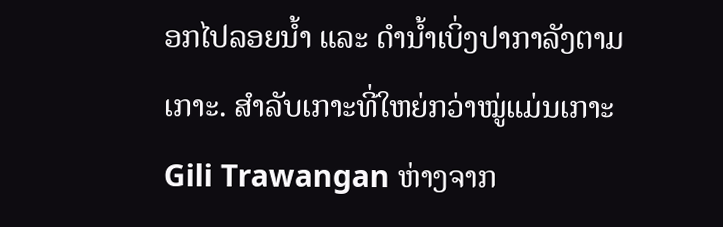ອກໄປລອຍນໍ້າ ແລະ ດຳນໍ້າເບິ່ງປາກາລັງຕາມເກາະ. ສຳລັບເກາະທີ່ໃຫຍ່ກວ່າໝູ່ແມ່ນເກາະ Gili Trawangan ຫ່າງຈາກ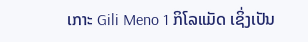ເກາະ Gili Meno 1 ກິໂລແມັດ ເຊິ່ງເປັນ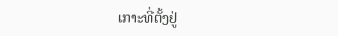ເກາະທີ່ຕັ້ງຢູ່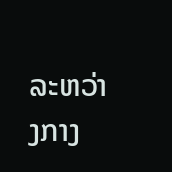ລະຫວ່າງກາງ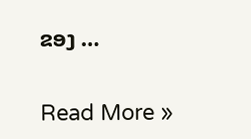ຂອງ …

Read More »